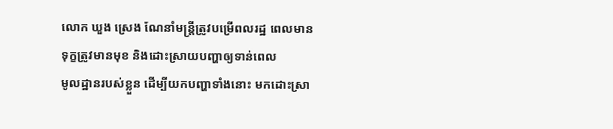លោក ឃួង ស្រេង ណែនាំមន្ដ្រីត្រូវបម្រើពលរដ្ឋ ពេលមានទុក្ខត្រូវមានមុខ និងដោះស្រាយបញ្ហាឲ្យទាន់ពេល
មូលដ្ឋានរបស់ខ្លួន ដើម្បីយកបញ្ហាទាំងនោះ មកដោះស្រា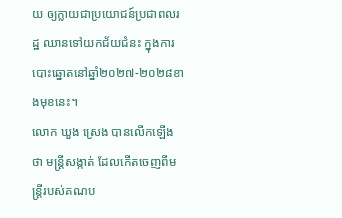យ ឲ្យក្លាយជាប្រយោជន៍ប្រជាពលរដ្ឋ ឈានទៅយកជ័យជំនះ ក្នុងការបោះឆ្នោតនៅឆ្នាំ២០២៧-២០២៨ខាងមុខនេះ។
លោក ឃួង ស្រេង បានលើកឡើងថា មន្ត្រីសង្កាត់ ដែលកើតចេញពីមន្ត្រីរបស់គណប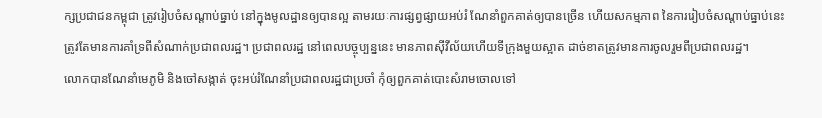ក្សប្រជាជនកម្ពុជា ត្រូវរៀបចំសណ្តាប់ធ្នាប់ នៅក្នុងមូលដ្ឋានឲ្យបានល្អ តាមរយៈការផ្សព្វផ្សាយអប់រំ ណែនាំពួកគាត់ឲ្យបានច្រើន ហើយសកម្មភាព នៃការរៀបចំសណ្តាប់ធ្នាប់នេះ ត្រូវតែមានការគាំទ្រពីសំណាក់ប្រជាពលរដ្ឋ។ ប្រជាពលរដ្ឋ នៅពេលបច្ចុប្បន្ននេះ មានភាពស៊ីវីល័យហើយទីក្រុងមួយស្អាត ដាច់ខាតត្រូវមានការចូលរួមពីប្រជាពលរដ្ឋ។
លោកបានណែនាំមេភូមិ និងចៅសង្កាត់ ចុះអប់រំណែនាំប្រជាពលរដ្ឋជាប្រចាំ កុំឲ្យពួកគាត់បោះសំរាមចោលទៅ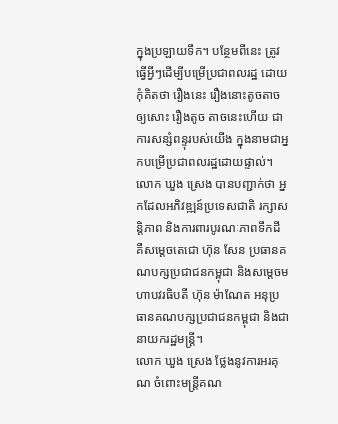ក្នុងប្រឡាយទឹក។ បន្ថែមពីនេះ ត្រូវធ្វើអ្វីៗដើម្បីបម្រើប្រជាពលរដ្ឋ ដោយកុំគិតថា រឿងនេះ រឿងនោះតូចតាចឲ្យសោះ រឿងតូច តាចនេះហើយ ជាការសន្សំពន្ទុរបស់យើង ក្នុងនាមជាអ្នកបម្រើប្រជាពលរដ្ឋដោយផ្ទាល់។
លោក ឃួង ស្រេង បានបញ្ជាក់ថា អ្នកដែលអភិវឌ្ឍន៍ប្រទេសជាតិ រក្សាសន្តិភាព និងការពារបូរណៈភាពទឹកដី គឺសម្តេចតេជោ ហ៊ុន សែន ប្រធានគណបក្សប្រជាជនកម្ពុជា និងសម្តេចមហាបវរធិបតី ហ៊ុន ម៉ាណែត អនុប្រធានគណបក្សប្រជាជនកម្ពុជា និងជានាយករដ្ឋមន្ត្រី។
លោក ឃួង ស្រេង ថ្លែងនូវការអរគុណ ចំពោះមន្ត្រីគណ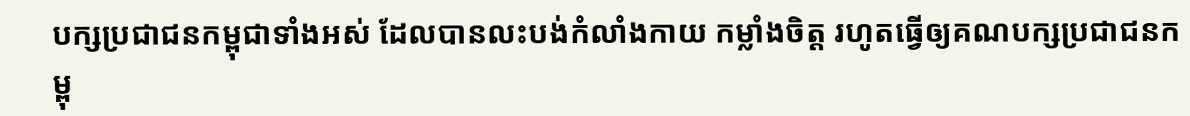បក្សប្រជាជនកម្ពុជាទាំងអស់ ដែលបានលះបង់កំលាំងកាយ កម្លាំងចិត្ត រហូតធ្វើឲ្យគណបក្សប្រជាជនកម្ពុ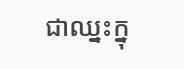ជាឈ្នះក្នុ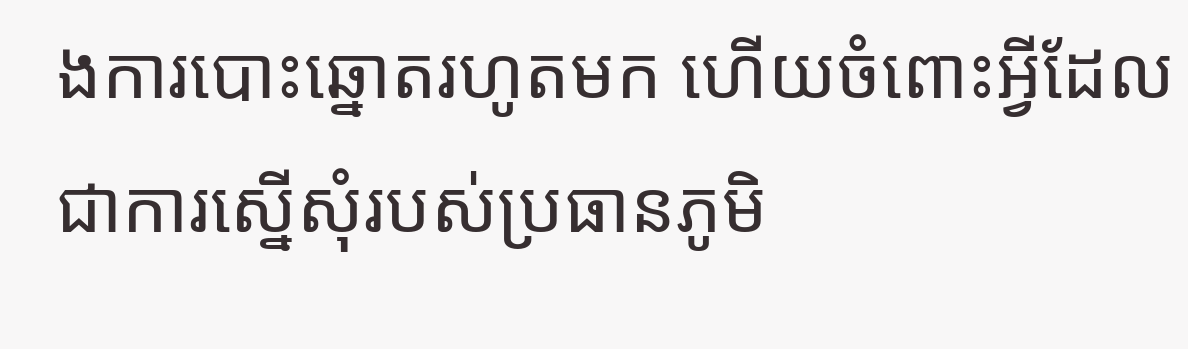ងការបោះឆ្នោតរហូតមក ហើយចំពោះអ្វីដែលជាការស្នើសុំរបស់ប្រធានភូមិ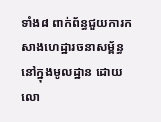ទាំង៨ ពាក់ព័ន្ធជួយការកសាងហេដ្ឋារចនាសម្ព័ន្ធនៅក្នុងមូលដ្ឋាន ដោយលោ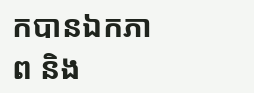កបានឯកភាព និង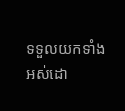ទទួលយកទាំងអស់ដោ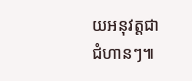យអនុវត្តជាជំហានៗ៕